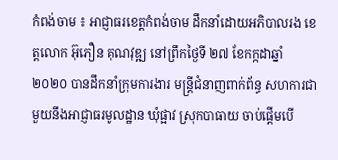កំពង់ចាម ៖ អាជ្ញាធរខេត្តកំពង់ចាម ដឹកនាំដោយអភិបាលរង ខេត្តលោក អ៊ុភឿន គុណវុឌ្ឍ នៅព្រឹកថ្ងៃទី ២៧ ខែកក្កដាឆ្នាំ ២០២០ បានដឹកនាំក្រុមការងារ មន្ត្រីជំនាញពាក់ព័ន្ធ សហការជាមួយនឹងអាជ្ញាធរមូលដ្ឋាន ឃុំផ្អាវ ស្រុកបាធាយ ចាប់ផ្ដើមបើ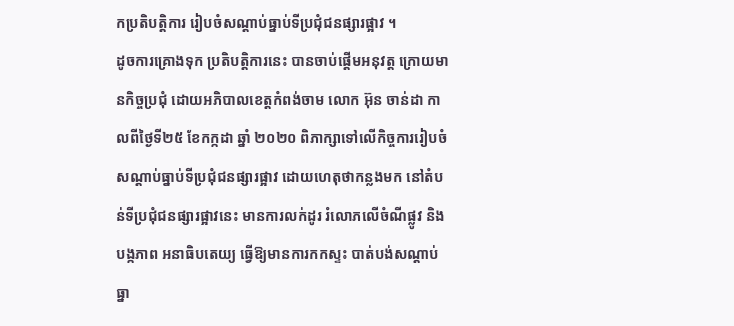កប្រតិបត្តិការ រៀបចំសណ្ដាប់ធ្នាប់ទីប្រជុំជនផ្សារផ្អាវ ។
ដូចការគ្រោងទុក ប្រតិបត្តិការនេះ បានចាប់ផ្ដើមអនុវត្ត ក្រោយមានកិច្ចប្រជុំ ដោយអភិបាលខេត្តកំពង់ចាម លោក អ៊ុន ចាន់ដា កាលពីថ្ងៃទី២៥ ខែកក្កដា ឆ្នាំ ២០២០ ពិភាក្សាទៅលើកិច្ចការរៀបចំ សណ្ដាប់ធ្នាប់ទីប្រជុំជនផ្សារផ្អាវ ដោយហេតុថាកន្លងមក នៅតំបន់ទីប្រជុំជនផ្សារផ្អាវនេះ មានការលក់ដូរ រំលោភលើចំណីផ្លូវ និងបង្កភាព អនាធិបតេយ្យ ធ្វើឱ្យមានការកកស្ទះ បាត់បង់សណ្ដាប់ធ្នា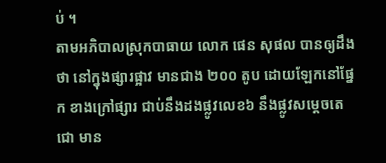ប់ ។
តាមអភិបាលស្រុកបាធាយ លោក ផេន សុផល បានឲ្យដឹងថា នៅក្នុងផ្សារផ្អាវ មានជាង ២០០ តូប ដោយឡែកនៅផ្នែក ខាងក្រៅផ្សារ ជាប់នឹងដងផ្លូវលេខ៦ នឹងផ្លូវសម្ដេចតេជោ មាន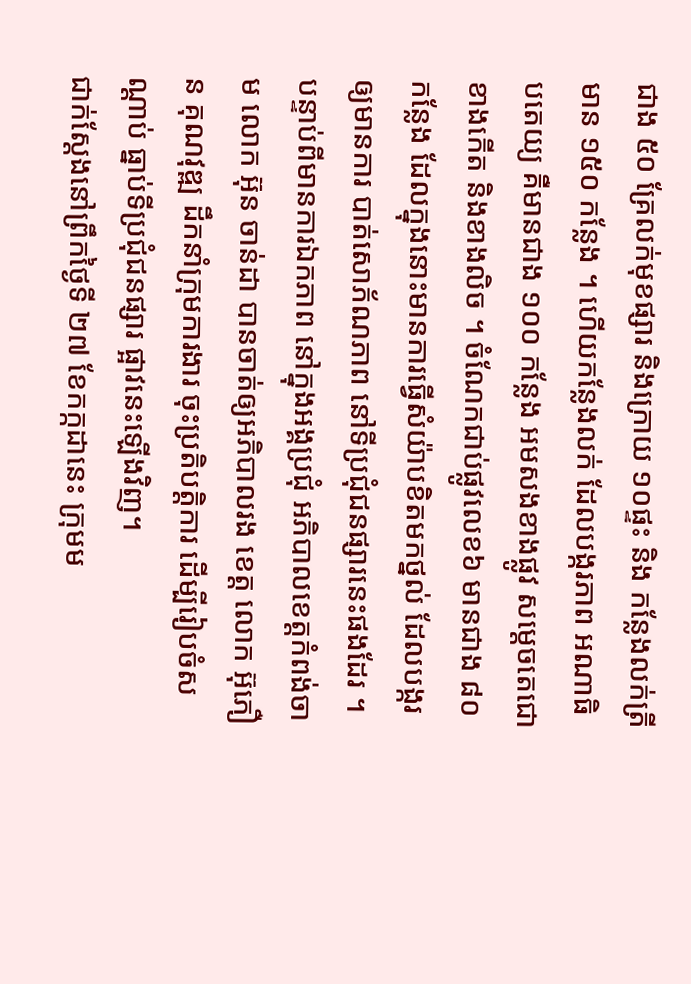ជាង ៥០ គ្រែលក់មុខផ្សារ និងក្រោយ ១០ផ្ទះ និង កន្លែងលក់ត្រី មាន ១៥០ កន្លែង ។ ហើយកន្លែងលក់ ដែលបង្ករភាព អណាធិបតេយ្យ គឺមានជាង ១០០ កន្លែង អមសងខាងផ្លូវ សម្តេចតេជោ ខាងកើត និងខាងលិច ។ ចំណែកជាប់ផ្លូវលេខ៦ មានជាង ៨០ កន្លែង ដែលក្នុងនោះមានការធ្វើសំយ៉ាបខិតមកថ្នល់ ដែលបង្ករឲ្យមានការ បាត់សោភ័ណភាព នៅទីប្រជុំជនផ្សារនេះផងដែរ ។
បន្ទាប់ពីមានការឯកភាព នៅក្នុងអង្គប្រជុំ អភិបាលខេត្តកំពង់ចាម លោក អ៊ុន ចាន់ដា បានចាត់ឲ្យអភិបាលរង ខេត្ត លោក អ៊ុភឿន គុណវុឌ្ឍ ដឹកនាំក្រុមការងារ ចុះប្រតិបត្តិការ ដើម្បីរៀបចំសណ្ដាប់ ធ្នាប់ទីប្រជុំជនផ្សារ ផ្អាវនេះឡើងវិញ។
ជាក់ស្ដែងនៅព្រឹកថ្ងៃទី ២៧ ខែកក្កដានេះ ក្រុមម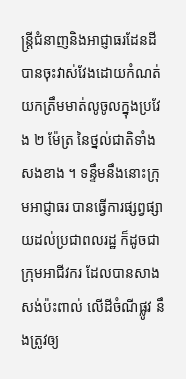ន្ត្រីជំនាញនិងអាជ្ញាធរដែនដី បានចុះវាស់វែងដោយកំណត់ យកត្រឹមមាត់លូចូលក្នុងប្រវែង ២ ម៉ែត្រ នៃថ្នល់ជាតិទាំងសងខាង ។ ទន្ទឹមនឹងនោះក្រុមអាជ្ញាធរ បានធ្វើការផ្សព្វផ្សាយដល់ប្រជាពលរដ្ឋ ក៏ដូចជាក្រុមអាជីវករ ដែលបានសាងសង់ប៉ះពាល់ លើដីចំណីផ្លូវ នឹងត្រូវឲ្យ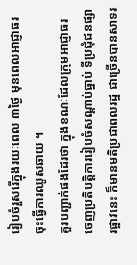រៀបចំរួសរើក្នុងរយៈពេល ៣ថ្ងៃ មុនពេលអាជ្ញាធរចុះធ្វើការឈូសឆាយ ។
គួរបញ្ជាក់ផងដែរថា ក្នុងខណៈដែលក្រុមអាជ្ញាធរ ចេញប្រតិបត្តិការរៀបចំសណ្ដាប់ធ្នាប់ ទីប្រជុំជនផ្សារផ្អាវនេះ ក៏មានមតិប្រជាពលរដ្ឋ ជាច្រើនបានសាទរ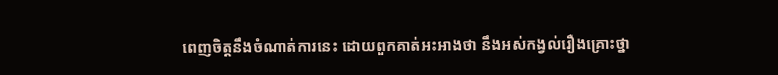ពេញចិត្តនឹងចំណាត់ការនេះ ដោយពួកគាត់អះអាងថា នឹងអស់កង្វល់រឿងគ្រោះថ្នា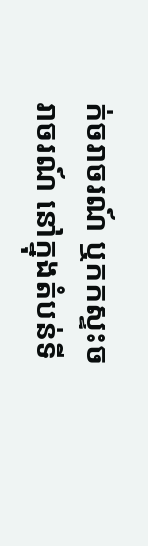ក់ចរាចរណ៍ ឬកកស្ទះចរាចរណ៍ នៅក្នុងតំបន់ទី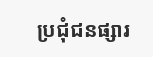ប្រជុំជនផ្សារ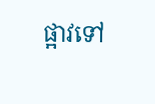ផ្អាវទៅ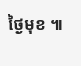ថ្ងៃមុខ ៕